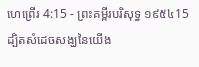ហេព្រើរ 4:15 - ព្រះគម្ពីរបរិសុទ្ធ ១៩៥៤15 ដ្បិតសំដេចសង្ឃនៃយើង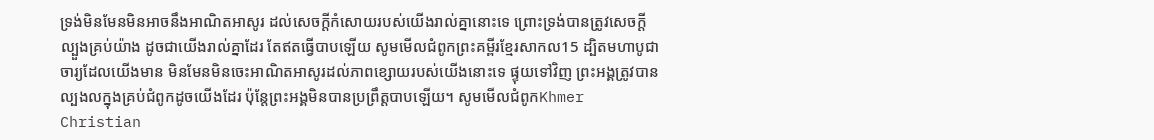ទ្រង់មិនមែនមិនអាចនឹងអាណិតអាសូរ ដល់សេចក្ដីកំសោយរបស់យើងរាល់គ្នានោះទេ ព្រោះទ្រង់បានត្រូវសេចក្ដីល្បួងគ្រប់យ៉ាង ដូចជាយើងរាល់គ្នាដែរ តែឥតធ្វើបាបឡើយ សូមមើលជំពូកព្រះគម្ពីរខ្មែរសាកល15 ដ្បិតមហាបូជាចារ្យដែលយើងមាន មិនមែនមិនចេះអាណិតអាសូរដល់ភាពខ្សោយរបស់យើងនោះទេ ផ្ទុយទៅវិញ ព្រះអង្គត្រូវបានល្បងលក្នុងគ្រប់ជំពូកដូចយើងដែរ ប៉ុន្តែព្រះអង្គមិនបានប្រព្រឹត្តបាបឡើយ។ សូមមើលជំពូកKhmer Christian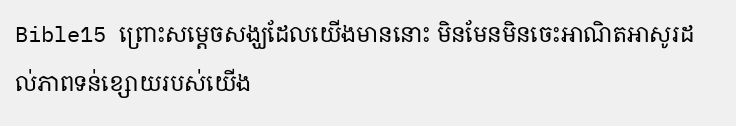Bible15 ព្រោះសម្ដេចសង្ឃដែលយើងមាននោះ មិនមែនមិនចេះអាណិតអាសូរដល់ភាពទន់ខ្សោយរបស់យើង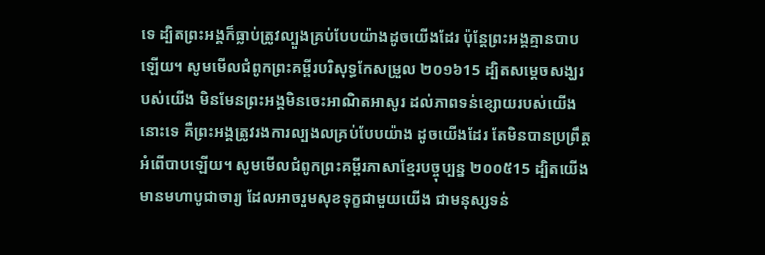ទេ ដ្បិតព្រះអង្គក៏ធ្លាប់ត្រូវល្បួងគ្រប់បែបយ៉ាងដូចយើងដែរ ប៉ុន្ដែព្រះអង្គគ្មានបាបឡើយ។ សូមមើលជំពូកព្រះគម្ពីរបរិសុទ្ធកែសម្រួល ២០១៦15 ដ្បិតសម្តេចសង្ឃរបស់យើង មិនមែនព្រះអង្គមិនចេះអាណិតអាសូរ ដល់ភាពទន់ខ្សោយរបស់យើងនោះទេ គឺព្រះអង្គត្រូវរងការល្បងលគ្រប់បែបយ៉ាង ដូចយើងដែរ តែមិនបានប្រព្រឹត្តអំពើបាបឡើយ។ សូមមើលជំពូកព្រះគម្ពីរភាសាខ្មែរបច្ចុប្បន្ន ២០០៥15 ដ្បិតយើងមានមហាបូជាចារ្យ ដែលអាចរួមសុខទុក្ខជាមួយយើង ជាមនុស្សទន់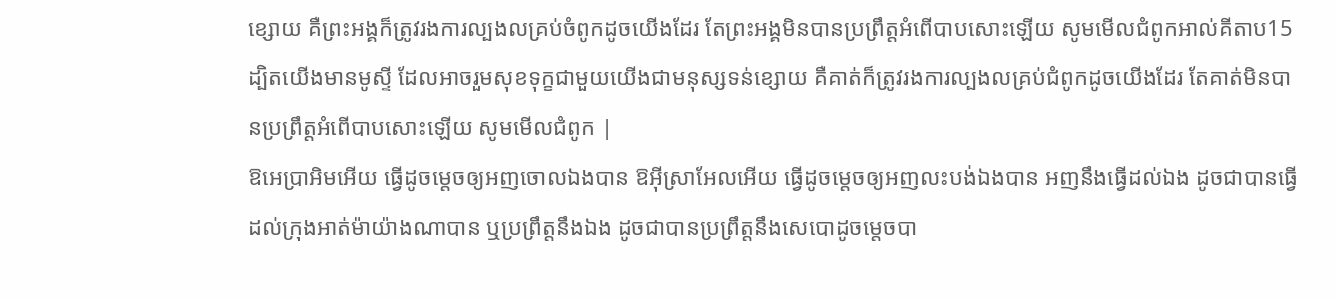ខ្សោយ គឺព្រះអង្គក៏ត្រូវរងការល្បងលគ្រប់ចំពូកដូចយើងដែរ តែព្រះអង្គមិនបានប្រព្រឹត្តអំពើបាបសោះឡើយ សូមមើលជំពូកអាល់គីតាប15 ដ្បិតយើងមានមូស្ទី ដែលអាចរួមសុខទុក្ខជាមួយយើងជាមនុស្សទន់ខ្សោយ គឺគាត់ក៏ត្រូវរងការល្បងលគ្រប់ជំពូកដូចយើងដែរ តែគាត់មិនបានប្រព្រឹត្ដអំពើបាបសោះឡើយ សូមមើលជំពូក |
ឱអេប្រាអិមអើយ ធ្វើដូចម្តេចឲ្យអញចោលឯងបាន ឱអ៊ីស្រាអែលអើយ ធ្វើដូចម្តេចឲ្យអញលះបង់ឯងបាន អញនឹងធ្វើដល់ឯង ដូចជាបានធ្វើដល់ក្រុងអាត់ម៉ាយ៉ាងណាបាន ឬប្រព្រឹត្តនឹងឯង ដូចជាបានប្រព្រឹត្តនឹងសេបោដូចម្តេចបា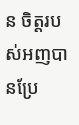ន ចិត្តរបស់អញបានប្រែ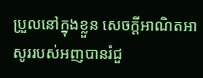ប្រួលនៅក្នុងខ្លួន សេចក្ដីអាណិតអាសូររបស់អញបានរំជួ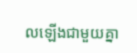លឡើងជាមួយគ្នា